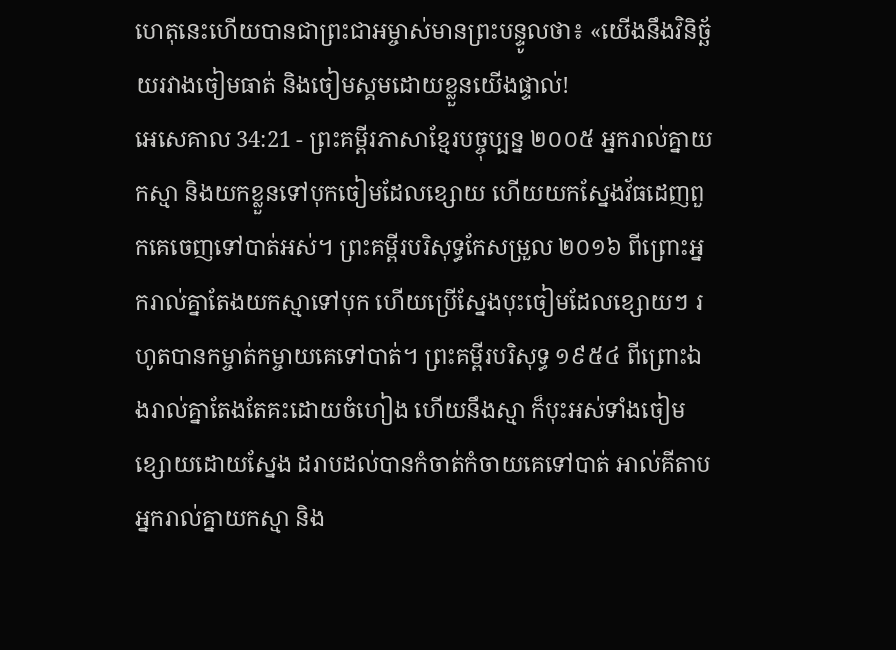ហេតុនេះហើយបានជាព្រះជាអម្ចាស់មានព្រះបន្ទូលថា៖ «យើងនឹងវិនិច្ឆ័យរវាងចៀមធាត់ និងចៀមស្គមដោយខ្លួនយើងផ្ទាល់!
អេសេគាល 34:21 - ព្រះគម្ពីរភាសាខ្មែរបច្ចុប្បន្ន ២០០៥ អ្នករាល់គ្នាយកស្មា និងយកខ្លួនទៅបុកចៀមដែលខ្សោយ ហើយយកស្នែងវ័ធដេញពួកគេចេញទៅបាត់អស់។ ព្រះគម្ពីរបរិសុទ្ធកែសម្រួល ២០១៦ ពីព្រោះអ្នករាល់គ្នាតែងយកស្មាទៅបុក ហើយប្រើស្នែងបុះចៀមដែលខ្សោយៗ រហូតបានកម្ចាត់កម្ចាយគេទៅបាត់។ ព្រះគម្ពីរបរិសុទ្ធ ១៩៥៤ ពីព្រោះឯងរាល់គ្នាតែងតែគះដោយចំហៀង ហើយនឹងស្មា ក៏បុះអស់ទាំងចៀមខ្សោយដោយស្នែង ដរាបដល់បានកំចាត់កំចាយគេទៅបាត់ អាល់គីតាប អ្នករាល់គ្នាយកស្មា និង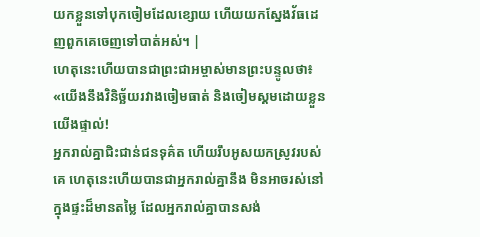យកខ្លួនទៅបុកចៀមដែលខ្សោយ ហើយយកស្នែងវ័ធដេញពួកគេចេញទៅបាត់អស់។ |
ហេតុនេះហើយបានជាព្រះជាអម្ចាស់មានព្រះបន្ទូលថា៖ «យើងនឹងវិនិច្ឆ័យរវាងចៀមធាត់ និងចៀមស្គមដោយខ្លួនយើងផ្ទាល់!
អ្នករាល់គ្នាជិះជាន់ជនទុគ៌ត ហើយរឹបអូសយកស្រូវរបស់គេ ហេតុនេះហើយបានជាអ្នករាល់គ្នានឹង មិនអាចរស់នៅក្នុងផ្ទះដ៏មានតម្លៃ ដែលអ្នករាល់គ្នាបានសង់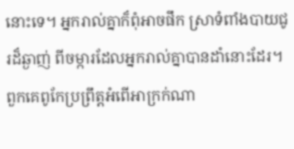នោះទេ។ អ្នករាល់គ្នាក៏ពុំអាចផឹក ស្រាទំពាំងបាយជូរដ៏ឆ្ងាញ់ ពីចម្ការដែលអ្នករាល់គ្នាបានដាំនោះដែរ។
ពួកគេពូកែប្រព្រឹត្តអំពើអាក្រក់ណា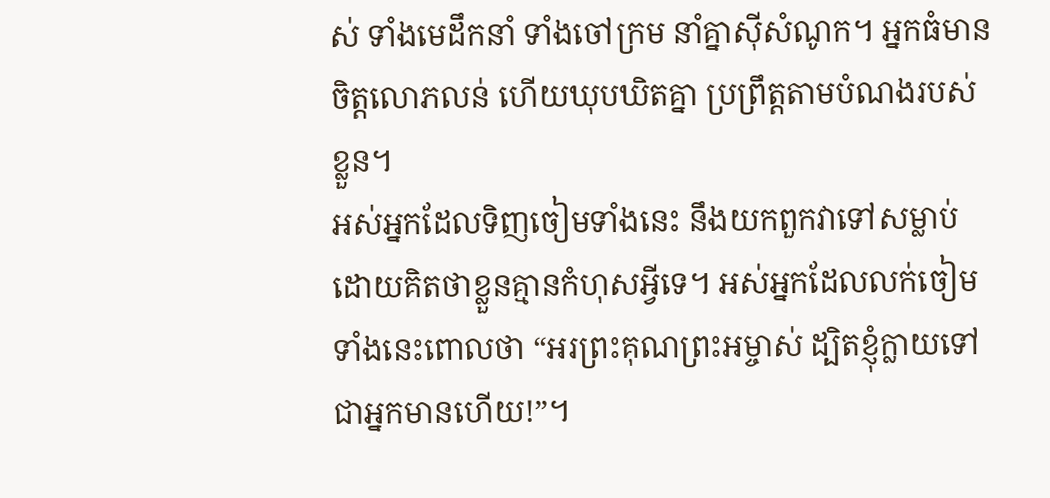ស់ ទាំងមេដឹកនាំ ទាំងចៅក្រម នាំគ្នាស៊ីសំណូក។ អ្នកធំមានចិត្តលោភលន់ ហើយឃុបឃិតគ្នា ប្រព្រឹត្តតាមបំណងរបស់ខ្លួន។
អស់អ្នកដែលទិញចៀមទាំងនេះ នឹងយកពួកវាទៅសម្លាប់ ដោយគិតថាខ្លួនគ្មានកំហុសអ្វីទេ។ អស់អ្នកដែលលក់ចៀមទាំងនេះពោលថា “អរព្រះគុណព្រះអម្ចាស់ ដ្បិតខ្ញុំក្លាយទៅជាអ្នកមានហើយ!”។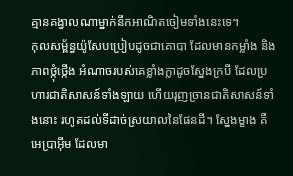គ្មានគង្វាលណាម្នាក់នឹកអាណិតចៀមទាំងនេះទេ។
កុលសម្ព័ន្ធយ៉ូសែបប្រៀបដូចជាគោបា ដែលមានកម្លាំង និងភាពថ្កុំថ្កើង អំណាចរបស់គេខ្លាំងក្លាដូចស្នែងក្របី ដែលប្រហារជាតិសាសន៍ទាំងឡាយ ហើយរុញច្រានជាតិសាសន៍ទាំងនោះ រហូតដល់ទីដាច់ស្រយាលនៃផែនដី។ ស្នែងម្ខាង គឺអេប្រាអ៊ីម ដែលមា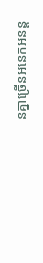នគ្នាច្រើនអនេកអនន្ត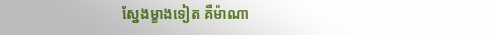ស្នែងម្ខាងទៀត គឺម៉ាណា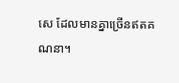សេ ដែលមានគ្នាច្រើនឥតគណនា។